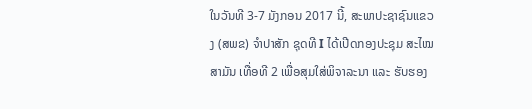ໃນວັນທີ 3-7 ມັງກອນ 2017 ນີ້, ສະພາປະຊາຊົນແຂວງ (ສພຂ) ຈໍາປາສັກ ຊຸດທີ I ໄດ້ເປີດກອງປະຊຸມ ສະໄໝສາມັນ ເທື່ອທີ 2 ເພື່ອສຸມໃສ່ພິຈາລະນາ ແລະ ຮັບຮອງ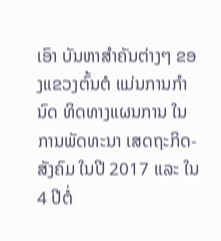ເອົາ ບັນຫາສໍາຄັນຕ່າງໆ ຂອງແຂວງຕົ້ນຕໍ ແມ່ນການກໍານົດ ທິດທາງແຜນການ ໃນການພັດທະນາ ເສດຖະກິດ-ສັງຄົມ ໃນປີ 2017 ແລະ ໃນ 4 ປີຕໍ່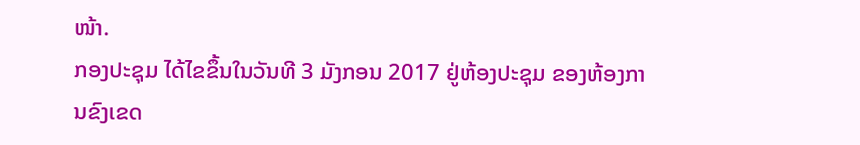ໜ້າ.
ກອງປະຊຸມ ໄດ້ໄຂຂຶ້ນໃນວັນທີ 3 ມັງກອນ 2017 ຢູ່ຫ້ອງປະຊຸມ ຂອງຫ້ອງການຂົງເຂດ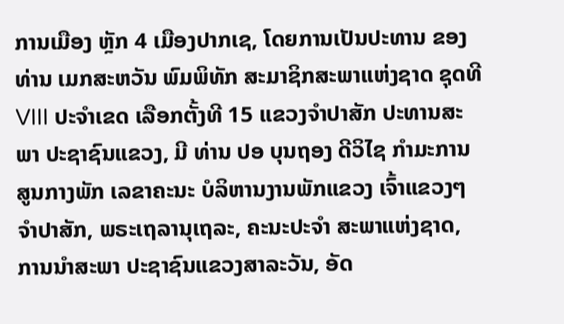ການເມືອງ ຫຼັກ 4 ເມືອງປາກເຊ, ໂດຍການເປັນປະທານ ຂອງ ທ່ານ ເມກສະຫວັນ ພົມພິທັກ ສະມາຊິກສະພາແຫ່ງຊາດ ຊຸດທີ VIII ປະຈໍາເຂດ ເລືອກຕັ້ງທີ 15 ແຂວງຈໍາປາສັກ ປະທານສະພາ ປະຊາຊົນແຂວງ, ມີ ທ່ານ ປອ ບຸນຖອງ ດີວິໄຊ ກໍາມະການສູນກາງພັກ ເລຂາຄະນະ ບໍລິຫານງານພັກແຂວງ ເຈົ້າແຂວງໆຈໍາປາສັກ, ພຣະເຖລານຸເຖລະ, ຄະນະປະຈໍາ ສະພາແຫ່ງຊາດ, ການນໍາສະພາ ປະຊາຊົນແຂວງສາລະວັນ, ອັດ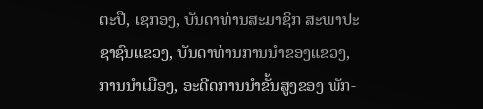ຕະປື, ເຊກອງ, ບັນດາທ່ານສະມາຊິກ ສະພາປະຊາຊົນແຂວງ, ບັນດາທ່ານການນໍາຂອງແຂວງ, ການນໍາເມືອງ, ອະດີດການນໍາຂັ້ນສູງຂອງ ພັກ-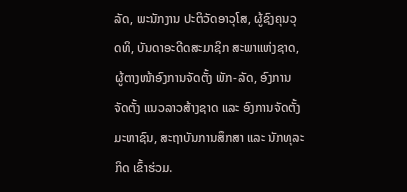ລັດ, ພະນັກງານ ປະຕິວັດອາວຸໂສ, ຜູ້ຊົງຄຸນວຸດທິ, ບັນດາອະດີດສະມາຊິກ ສະພາແຫ່ງຊາດ, ຜູ້ຕາງໜ້າອົງການຈັດຕັ້ງ ພັກ-ລັດ, ອົງການຈັດຕັ້ງ ແນວລາວສ້າງຊາດ ແລະ ອົງການຈັດຕັ້ງມະຫາຊົນ, ສະຖາບັນການສຶກສາ ແລະ ນັກທຸລະກິດ ເຂົ້າຮ່ວມ.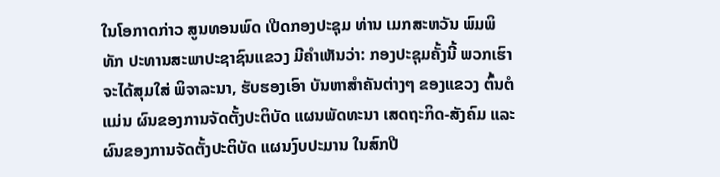ໃນໂອກາດກ່າວ ສູນທອນພົດ ເປີດກອງປະຊຸມ ທ່ານ ເມກສະຫວັນ ພົມພິທັກ ປະທານສະພາປະຊາຊົນແຂວງ ມີຄໍາເຫັນວ່າ: ກອງປະຊຸມຄັ້ງນີ້ ພວກເຮົາຈະໄດ້ສຸມໃສ່ ພິຈາລະນາ, ຮັບຮອງເອົາ ບັນຫາສໍາຄັນຕ່າງໆ ຂອງແຂວງ ຕົ້ນຕໍແມ່ນ ຜົນຂອງການຈັດຕັ້ງປະຕິບັດ ແຜນພັດທະນາ ເສດຖະກິດ-ສັງຄົມ ແລະ ຜົນຂອງການຈັດຕັ້ງປະຕິບັດ ແຜນງົບປະມານ ໃນສົກປີ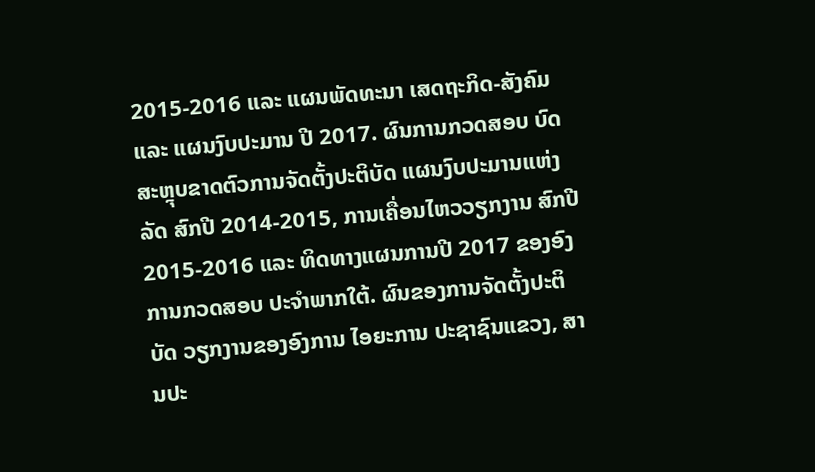2015-2016 ແລະ ແຜນພັດທະນາ ເສດຖະກິດ-ສັງຄົມ ແລະ ແຜນງົບປະມານ ປີ 2017. ຜົນການກວດສອບ ບົດສະຫຼຸບຂາດຕົວການຈັດຕັ້ງປະຕິບັດ ແຜນງົບປະມານແຫ່ງລັດ ສົກປີ 2014-2015, ການເຄື່ອນໄຫວວຽກງານ ສົກປີ 2015-2016 ແລະ ທິດທາງແຜນການປີ 2017 ຂອງອົງການກວດສອບ ປະຈໍາພາກໃຕ້. ຜົນຂອງການຈັດຕັ້ງປະຕິບັດ ວຽກງານຂອງອົງການ ໄອຍະການ ປະຊາຊົນແຂວງ, ສານປະ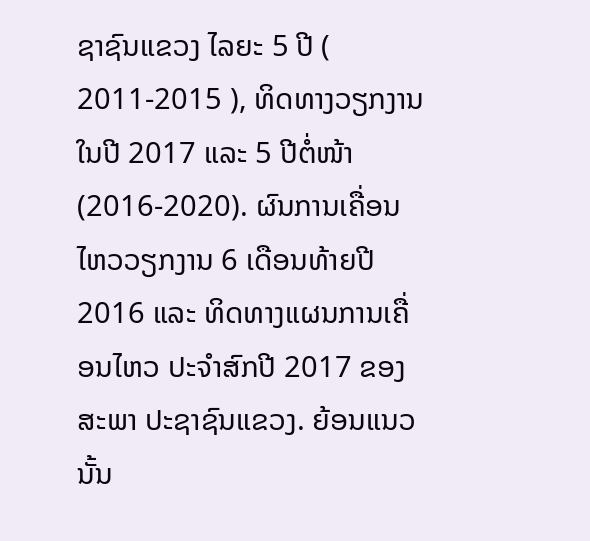ຊາຊົນແຂວງ ໄລຍະ 5 ປີ ( 2011-2015 ), ທິດທາງວຽກງານ ໃນປີ 2017 ແລະ 5 ປີຕໍ່ໜ້າ (2016-2020). ຜົນການເຄື່ອນໄຫວວຽກງານ 6 ເດືອນທ້າຍປີ 2016 ແລະ ທິດທາງແຜນການເຄື່ອນໄຫວ ປະຈໍາສົກປີ 2017 ຂອງສະພາ ປະຊາຊົນແຂວງ. ຍ້ອນແນວນັ້ນ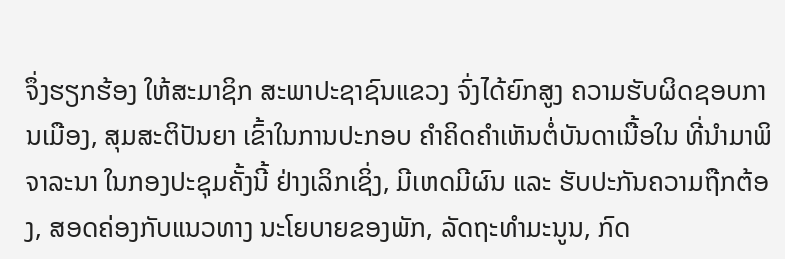ຈຶ່ງຮຽກຮ້ອງ ໃຫ້ສະມາຊິກ ສະພາປະຊາຊົນແຂວງ ຈົ່ງໄດ້ຍົກສູງ ຄວາມຮັບຜິດຊອບການເມືອງ, ສຸມສະຕິປັນຍາ ເຂົ້າໃນການປະກອບ ຄໍາຄິດຄໍາເຫັນຕໍ່ບັນດາເນື້ອໃນ ທີ່ນໍາມາພິຈາລະນາ ໃນກອງປະຊຸມຄັ້ງນີ້ ຢ່າງເລິກເຊິ່ງ, ມີເຫດມີຜົນ ແລະ ຮັບປະກັນຄວາມຖືກຕ້ອງ, ສອດຄ່ອງກັບແນວທາງ ນະໂຍບາຍຂອງພັກ, ລັດຖະທໍາມະນູນ, ກົດ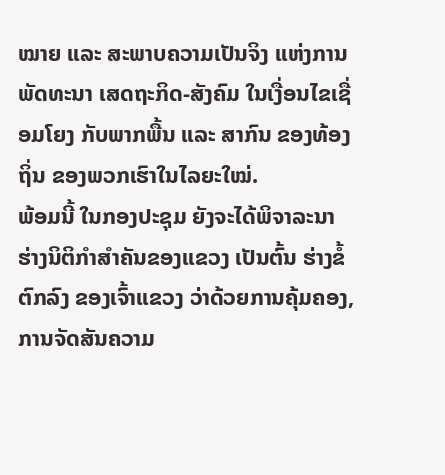ໝາຍ ແລະ ສະພາບຄວາມເປັນຈິງ ແຫ່ງການພັດທະນາ ເສດຖະກິດ-ສັງຄົມ ໃນເງື່ອນໄຂເຊື່ອມໂຍງ ກັບພາກພື້ນ ແລະ ສາກົນ ຂອງທ້ອງຖິ່ນ ຂອງພວກເຮົາໃນໄລຍະໃໝ່.
ພ້ອມນີ້ ໃນກອງປະຊຸມ ຍັງຈະໄດ້ພິຈາລະນາ ຮ່າງນິຕິກຳສຳຄັນຂອງແຂວງ ເປັນຕົ້ນ ຮ່າງຂໍ້ຕົກລົງ ຂອງເຈົ້າແຂວງ ວ່າດ້ວຍການຄຸ້ມຄອງ, ການຈັດສັນຄວາມ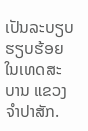ເປັນລະບຽບຮຽບຮ້ອຍ ໃນເທດສະບານ ແຂວງຈຳປາສັກ.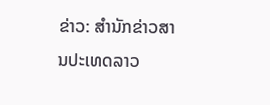ຂ່າວ: ສຳນັກຂ່າວສານປະເທດລາວ